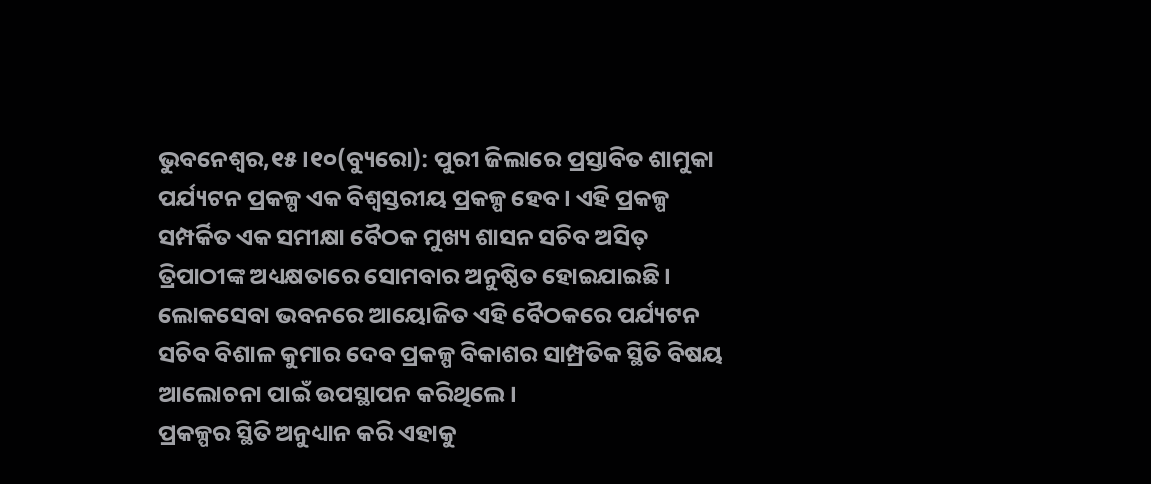ଭୁବନେଶ୍ୱର,୧୫।୧୦(ବ୍ୟୁରୋ): ପୁରୀ ଜିଲାରେ ପ୍ରସ୍ତାବିତ ଶାମୁକା ପର୍ଯ୍ୟଟନ ପ୍ରକଳ୍ପ ଏକ ବିଶ୍ୱସ୍ତରୀୟ ପ୍ରକଳ୍ପ ହେବ। ଏହି ପ୍ରକଳ୍ପ ସମ୍ପର୍କିତ ଏକ ସମୀକ୍ଷା ବୈଠକ ମୁଖ୍ୟ ଶାସନ ସଚିବ ଅସିତ୍ ତ୍ରିପାଠୀଙ୍କ ଅଧ୍ୟକ୍ଷତାରେ ସୋମବାର ଅନୁଷ୍ଠିତ ହୋଇଯାଇଛି। ଲୋକସେବା ଭବନରେ ଆୟୋଜିତ ଏହି ବୈଠକରେ ପର୍ଯ୍ୟଟନ ସଚିବ ବିଶାଳ କୁମାର ଦେବ ପ୍ରକଳ୍ପ ବିକାଶର ସାମ୍ପ୍ରତିକ ସ୍ଥିତି ବିଷୟ ଆଲୋଚନା ପାଇଁ ଉପସ୍ଥାପନ କରିଥିଲେ।
ପ୍ରକଳ୍ପର ସ୍ଥିତି ଅନୁଧ୍ୟାନ କରି ଏହାକୁ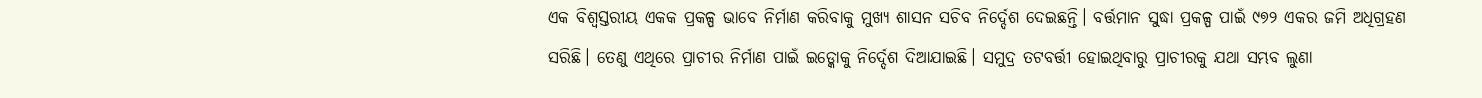ଏକ ବିଶ୍ୱସ୍ତରୀୟ ଏକକ ପ୍ରକଳ୍ପ ଭାବେ ନିର୍ମାଣ କରିବାକୁ ମୁଖ୍ୟ ଶାସନ ସଚିବ ନିର୍ଦ୍ଦେଶ ଦେଇଛନ୍ତି। ବର୍ତ୍ତମାନ ସୁଦ୍ଧା ପ୍ରକଳ୍ପ ପାଇଁ ୯୭୨ ଏକର ଜମି ଅଧିଗ୍ରହଣ ସରିଛି। ତେଣୁ ଏଥିରେ ପ୍ରାଚୀର ନିର୍ମାଣ ପାଇଁ ଇଡ୍କୋକୁ ନିର୍ଦ୍ଦେଶ ଦିଆଯାଇଛି। ସମୁଦ୍ର ତଟବର୍ତ୍ତୀ ହୋଇଥିବାରୁ ପ୍ରାଚୀରକୁ ଯଥା ସମ୍ଭବ ଲୁଣା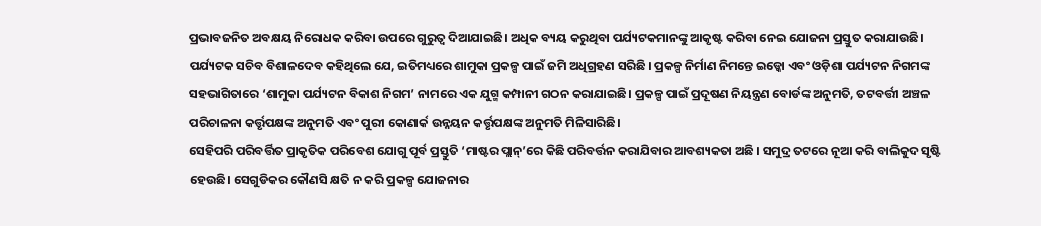ପ୍ରଭାବଜନିତ ଅବକ୍ଷୟ ନିରୋଧକ କରିବା ଉପରେ ଗୁରୁତ୍ୱ ଦିଆଯାଇଛି। ଅଧିକ ବ୍ୟୟ କରୁଥିବା ପର୍ଯ୍ୟଟକମାନଙ୍କୁ ଆକୃଷ୍ଟ କରିବା ନେଇ ଯୋଜନା ପ୍ରସ୍ତୁତ କରାଯାଉଛି।
ପର୍ଯ୍ୟଟକ ସଚିବ ବିଶାଳଦେବ କହିଥିଲେ ଯେ, ଇତିମଧ୍ୟରେ ଶାମୁକା ପ୍ରକଳ୍ପ ପାଇଁ ଜମି ଅଧିଗ୍ରହଣ ସରିଛି । ପ୍ରକଳ୍ପ ନିର୍ମାଣ ନିମନ୍ତେ ଇଡ୍କୋ ଏବଂ ଓଡ଼ିଶା ପର୍ଯ୍ୟଟନ ନିଗମଙ୍କ ସହଭାଗିତାରେ ‘ଶାମୁକା ପର୍ଯ୍ୟଟନ ବିକାଶ ନିଗମ’ ନାମରେ ଏକ ଯୁଗ୍ମ କମ୍ପାନୀ ଗଠନ କରାଯାଇଛି। ପ୍ରକଳ୍ପ ପାଇଁ ପ୍ରଦୂଷଣ ନିୟନ୍ତ୍ରଣ ବୋର୍ଡଙ୍କ ଅନୁମତି, ତଟବର୍ତ୍ତୀ ଅଞ୍ଚଳ ପରିଚାଳନା କର୍ତ୍ତୃପକ୍ଷଙ୍କ ଅନୁମତି ଏବଂ ପୁରୀ କୋଣାର୍କ ଉନ୍ନୟନ କର୍ତ୍ତୃପକ୍ଷଙ୍କ ଅନୁମତି ମିଳିସାରିଛି।
ସେହିପରି ପରିବର୍ତ୍ତିତ ପ୍ରାକୃତିକ ପରିବେଶ ଯୋଗୁ ପୂର୍ବ ପ୍ରସ୍ତୁତି ‘ମାଷ୍ଟର ପ୍ଲାନ୍’ରେ କିଛି ପରିବର୍ତ୍ତନ କରାଯିବାର ଆବଶ୍ୟକତା ଅଛି । ସମୁଦ୍ର ତଟରେ ନୂଆ କରି ବାଲିକୁଦ ସୃଷ୍ଟି ହେଉଛି। ସେଗୁଡିକର କୌଣସି କ୍ଷତି ନ କରି ପ୍ରକଳ୍ପ ଯୋଜନାର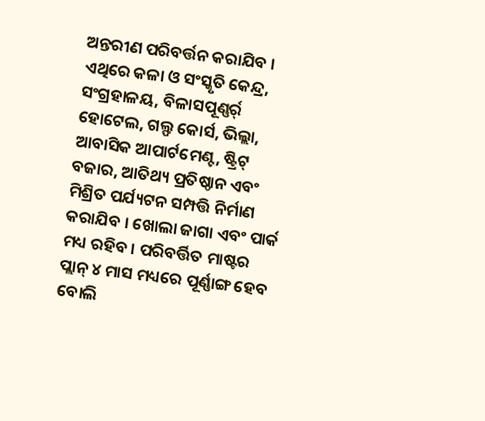ଅନ୍ତରୀଣ ପରିବର୍ତ୍ତନ କରାଯିବ । ଏଥିରେ କଳା ଓ ସଂସ୍କୃତି କେନ୍ଦ୍ର, ସଂଗ୍ରହାଳୟ, ବିଳାସପୂଣ୍ଣର୍ର୍ ହୋଟେଲ, ଗଲ୍ଫ କୋର୍ସ, ଭିଲ୍ଲା, ଆବାସିକ ଆପାର୍ଟମେଣ୍ଟ, ଷ୍ଟ୍ରିଟ୍ ବଜାର, ଆତିଥ୍ୟ ପ୍ରତିଷ୍ଠାନ ଏବଂ ମିଶ୍ରିତ ପର୍ଯ୍ୟଟନ ସମ୍ପତ୍ତି ନିର୍ମାଣ କରାଯିବ । ଖୋଲା ଜାଗା ଏବଂ ପାର୍କ ମଧ୍ୟ ରହିବ । ପରିବର୍ତ୍ତିତ ମାଷ୍ଟର ପ୍ଲାନ୍ ୪ ମାସ ମଧ୍ୟରେ ପୂର୍ଣ୍ଣାଙ୍ଗ ହେବ ବୋଲି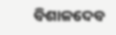ବିଶାଳଦେବ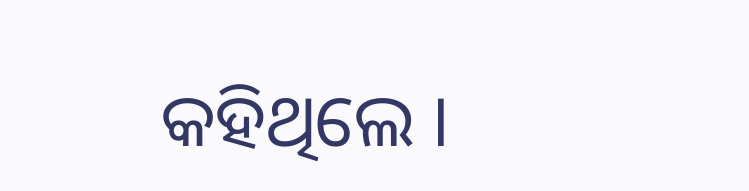କହିଥିଲେ ।